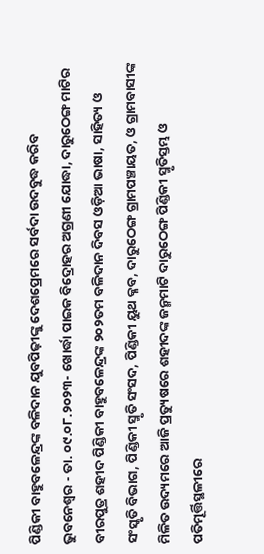ପିଣ୍ଡିକୀ ବାହୁବଳେନ୍ଦ୍ରଙ୍କ ବଳିଦାନ ଯୁବପିଢ଼ୀଙ୍କୁ ଦେଶପ୍ରେମରେ ସର୍ବଦା ଉଦବୁଦ୍ଧ କରିବ
ଭୁବନେଶ୍ୱର - ତା. ୦୯.୦୮.୨୦୨୩- ଖୋର୍ଦ୍ଧା ପାଇକ ବିଦ୍ରୋହର ଅଗ୍ରଣୀ ଯୋଦ୍ଧା, ଦାରୁଠେଙ୍ଗ ମାଟିର ବୀରପୁତ୍ର ଶହୀଦ ପିଣ୍ଡିକୀ ବାହୁବଳେନ୍ଦ୍ରଙ୍କ ୨୦୨ତମ ବଳିଦାନ ଦିବସ ଓଡ଼ିଆ ଭାଷା, ସାହିତ୍ୟ ଓ ସଂସ୍କୃତି ବିଭାଗ, ପିଣ୍ଡିକୀ ସ୍ମୃତି ସଂସଦ, ପିଣ୍ଡିକୀ ୟୁଥ କ୍ଳବ, ଦାରୁଠେଙ୍ଗ ଗ୍ରାମପଞ୍ଚାୟତ, ଓ ଗ୍ରାମବାସୀଙ୍କ ମିଳିତ ଉଦ୍ୟମରେ ଆଜି ପ୍ରତ୍ୟୁଷରେ ଶହୀଦଙ୍କ ଜନ୍ମମାଟି ଦାରୁଠେଙ୍ଗ ପିଣ୍ଡିକୀ ସ୍ମୃତିସ୍ତମ୍ଭ ଓ ପତିମୂର୍ତ୍ତିସ୍ଥଳୀରେ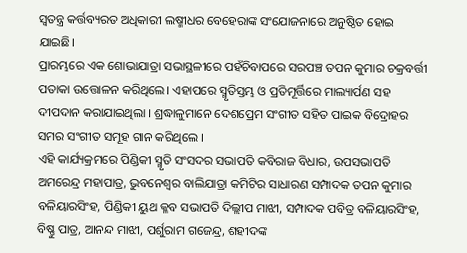ସ୍ୱତନ୍ତ୍ର କର୍ତ୍ତବ୍ୟରତ ଅଧିକାରୀ ଲଷ୍ମୀଧର ବେହେରାଙ୍କ ସଂଯୋଜନାରେ ଅନୁଷ୍ଠିତ ହୋଇ ଯାଇଛି।
ପ୍ରାରମ୍ଭରେ ଏକ ଶୋଭାଯାତ୍ରା ସଭାସ୍ଥଳୀରେ ପହଁଚିବାପରେ ସରପଞ୍ଚ ତପନ କୁମାର ଚକ୍ରବର୍ତ୍ତୀ ପତାକା ଉତ୍ତୋଳନ କରିଥିଲେ। ଏହାପରେ ସ୍ମୃତିସ୍ତମ୍ଭ ଓ ପ୍ରତିମୂର୍ତ୍ତିରେ ମାଲ୍ୟାର୍ପଣ ସହ ଦୀପଦାନ କରାଯାଇଥିଲା । ଶ୍ରଦ୍ଧାଳୁମାନେ ଦେଶପ୍ରେମ ସଂଗୀତ ସହିତ ପାଇକ ବିଦ୍ରୋହର ସମର ସଂଗୀତ ସମୂହ ଗାନ କରିଥିଲେ ।
ଏହି କାର୍ଯ୍ୟକ୍ରମରେ ପିଣ୍ଡିକୀ ସ୍ମୃତି ସଂସଦର ସଭାପତି କବିରାଜ ବିଧାର, ଉପସଭାପତି ଅମରେନ୍ଦ୍ର ମହାପାତ୍ର, ଭୁବନେଶ୍ୱର ବାଲିଯାତ୍ରା କମିଟିର ସାଧାରଣ ସମ୍ପାଦକ ତପନ କୁମାର ବଳିୟାରସିଂହ, ପିଣ୍ଡିକୀ ୟୁଥ କ୍ଳବ ସଭାପତି ଦିଲ୍ଲୀପ ମାଝୀ, ସମ୍ପାଦକ ପବିତ୍ର ବଳିୟାରସିଂହ, ବିଷ୍ଣୁ ପାତ୍ର, ଆନନ୍ଦ ମାଝୀ, ପର୍ଶୁରାମ ଗଜେନ୍ଦ୍ର, ଶହୀଦଙ୍କ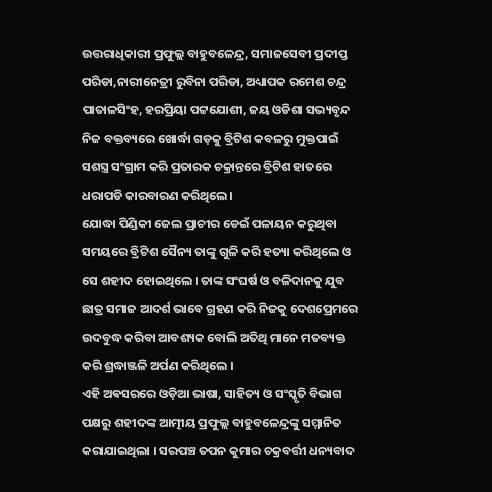ଉତ୍ତରାଧିକାରୀ ପ୍ରଫୁଲ୍ଲ ବାହୁବଳେନ୍ଦ୍ର, ସମାଜସେବୀ ପ୍ରଦୀପ୍ତ ପରିଡା,ନାରୀନେତ୍ରୀ ରୁବିନା ପରିଡା, ଅଧ୍ୟାପକ ରମେଶ ଚନ୍ଦ୍ର ପାତାଳସିଂହ, ହରପ୍ରିୟା ପଟ୍ଟଯୋଶୀ, ଜୟ ଓଡିଶା ସଭ୍ୟବୃନ୍ଦ ନିଜ ବକ୍ତବ୍ୟରେ ଖୋର୍ଦ୍ଧା ଗଡ଼କୁ ବ୍ରିଟିଶ କବଳରୁ ମୁକ୍ତପାଇଁ ସଶସ୍ତ୍ର ସଂଗ୍ରାମ କରି ପ୍ରତାରକ ଚକ୍ରାନ୍ତରେ ବ୍ରିଟିଶ ହାତରେ ଧରାପଡି କାରବାରଣ କରିଥିଲେ।
ଯୋଦ୍ଧା ପିଣ୍ଡିକୀ ଜେଲ ପ୍ରାଚୀର ଡେଇଁ ପଳାୟନ କରୁଥିବା ସମୟରେ ବ୍ରିଟିଶ ସୈନ୍ୟ ତାଙ୍କୁ ଗୁଳି କରି ହତ୍ୟା କରିଥିଲେ ଓ ସେ ଶହୀଦ ହୋଇଥିଲେ । ତାଙ୍କ ସଂଘର୍ଷ ଓ ବଳିଦାନକୁ ଯୁବ ଛାତ୍ର ସମାଜ ଆଦର୍ଶ ଭାବେ ଗ୍ରହଣ କରି ନିଜକୁ ଦେଶପ୍ରେମରେ ଉଦବୁଦ୍ଧ କରିବା ଆବଶ୍ୟକ ବୋଲି ଅତିଥି ମାନେ ମତବ୍ୟକ୍ତ କରି ଶ୍ରଦ୍ଧାଞ୍ଜଳି ଅର୍ପଣ କରିଥିଲେ ।
ଏହି ଅଵସରରେ ଓଡ଼ିଆ ଭାଷା, ସାହିତ୍ୟ ଓ ସଂସ୍କୃତି ବିଭାଗ ପକ୍ଷରୁ ଶହୀଦଙ୍କ ଆତ୍ମୀୟ ପ୍ରଫୁଲ୍ଲ ବାହୁବଳେନ୍ଦ୍ରଙ୍କୁ ସମ୍ମାନିତ କରାଯାଇଥିଲା । ସରପଞ୍ଚ ତପନ କୁମାର ଚକ୍ରବର୍ତ୍ତୀ ଧନ୍ୟବାଦ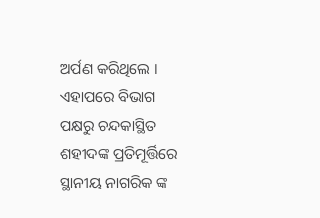ଅର୍ପଣ କରିଥିଲେ । ଏହାପରେ ବିଭାଗ ପକ୍ଷରୁ ଚନ୍ଦକାସ୍ଥିତ ଶହୀଦଙ୍କ ପ୍ରତିମୂର୍ତ୍ତିରେ ସ୍ଥାନୀୟ ନାଗରିକ ଙ୍କ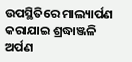ଉପସ୍ଥିତିରେ ମାଲ୍ୟାର୍ପଣ କରାଯାଇ ଶ୍ରଦ୍ଧାଞ୍ଜଳି ଅର୍ପଣ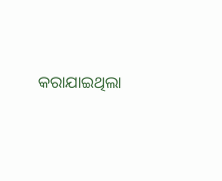କରାଯାଇଥିଲା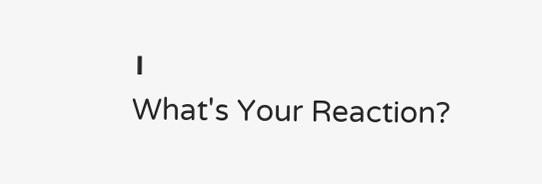।
What's Your Reaction?